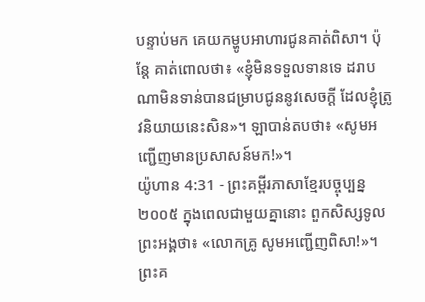បន្ទាប់មក គេយកម្ហូបអាហារជូនគាត់ពិសា។ ប៉ុន្តែ គាត់ពោលថា៖ «ខ្ញុំមិនទទួលទានទេ ដរាបណាមិនទាន់បានជម្រាបជូននូវសេចក្ដី ដែលខ្ញុំត្រូវនិយាយនេះសិន»។ ឡាបាន់តបថា៖ «សូមអញ្ជើញមានប្រសាសន៍មក!»។
យ៉ូហាន 4:31 - ព្រះគម្ពីរភាសាខ្មែរបច្ចុប្បន្ន ២០០៥ ក្នុងពេលជាមួយគ្នានោះ ពួកសិស្សទូលព្រះអង្គថា៖ «លោកគ្រូ សូមអញ្ជើញពិសា!»។ ព្រះគ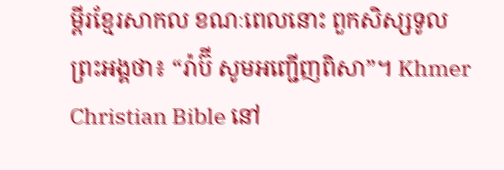ម្ពីរខ្មែរសាកល ខណៈពេលនោះ ពួកសិស្សទូលព្រះអង្គថា៖ “រ៉ាប៊ី សូមអញ្ជើញពិសា”។ Khmer Christian Bible នៅ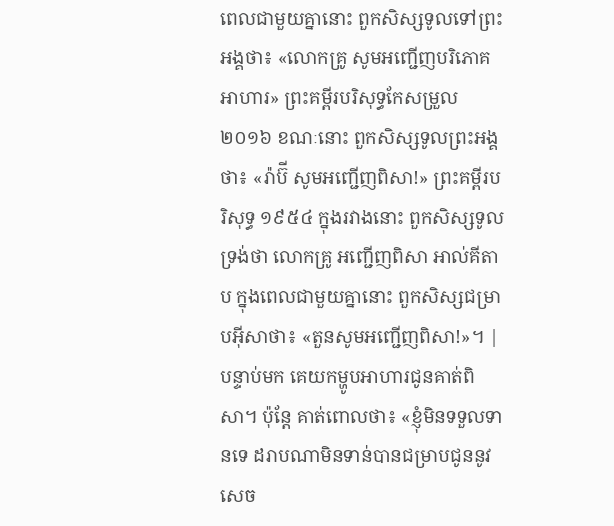ពេលជាមួយគ្នានោះ ពួកសិស្សទូលទៅព្រះអង្គថា៖ «លោកគ្រូ សូមអញ្ជើញបរិភោគអាហារ» ព្រះគម្ពីរបរិសុទ្ធកែសម្រួល ២០១៦ ខណៈនោះ ពួកសិស្សទូលព្រះអង្គថា៖ «រ៉ាប៊ី សូមអញ្ជើញពិសា!» ព្រះគម្ពីរបរិសុទ្ធ ១៩៥៤ ក្នុងរវាងនោះ ពួកសិស្សទូលទ្រង់ថា លោកគ្រូ អញ្ជើញពិសា អាល់គីតាប ក្នុងពេលជាមួយគ្នានោះ ពួកសិស្សជម្រាបអ៊ីសាថា៖ «តួនសូមអញ្ជើញពិសា!»។ |
បន្ទាប់មក គេយកម្ហូបអាហារជូនគាត់ពិសា។ ប៉ុន្តែ គាត់ពោលថា៖ «ខ្ញុំមិនទទួលទានទេ ដរាបណាមិនទាន់បានជម្រាបជូននូវសេច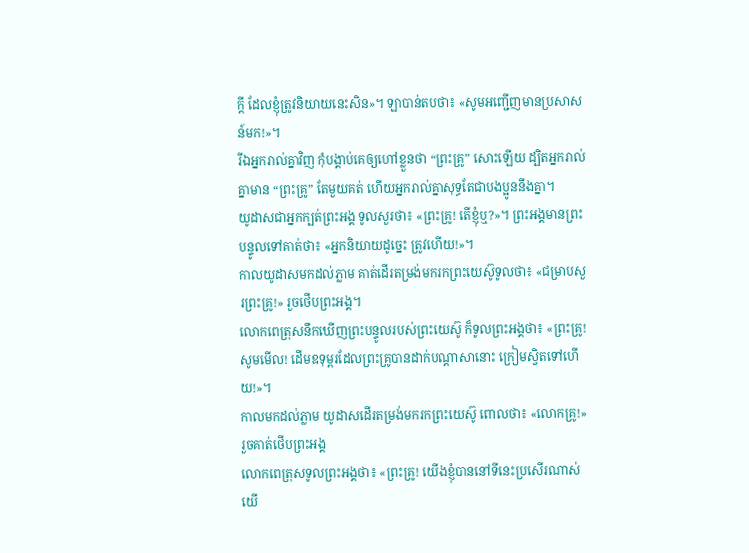ក្ដី ដែលខ្ញុំត្រូវនិយាយនេះសិន»។ ឡាបាន់តបថា៖ «សូមអញ្ជើញមានប្រសាសន៍មក!»។
រីឯអ្នករាល់គ្នាវិញ កុំបង្គាប់គេឲ្យហៅខ្លួនថា “ព្រះគ្រូ” សោះឡើយ ដ្បិតអ្នករាល់គ្នាមាន “ព្រះគ្រូ” តែមួយគត់ ហើយអ្នករាល់គ្នាសុទ្ធតែជាបងប្អូននឹងគ្នា។
យូដាសជាអ្នកក្បត់ព្រះអង្គ ទូលសួរថា៖ «ព្រះគ្រូ! តើខ្ញុំឬ?»។ ព្រះអង្គមានព្រះបន្ទូលទៅគាត់ថា៖ «អ្នកនិយាយដូច្នេះ ត្រូវហើយ!»។
កាលយូដាសមកដល់ភ្លាម គាត់ដើរតម្រង់មករកព្រះយេស៊ូទូលថា៖ «ជម្រាបសួរព្រះគ្រូ!» រួចថើបព្រះអង្គ។
លោកពេត្រុសនឹកឃើញព្រះបន្ទូលរបស់ព្រះយេស៊ូ ក៏ទូលព្រះអង្គថា៖ «ព្រះគ្រូ! សូមមើល! ដើមឧទុម្ពរដែលព្រះគ្រូបានដាក់បណ្ដាសានោះ ក្រៀមស្វិតទៅហើយ!»។
កាលមកដល់ភ្លាម យូដាសដើរតម្រង់មករកព្រះយេស៊ូ ពោលថា៖ «លោកគ្រូ!» រួចគាត់ថើបព្រះអង្គ
លោកពេត្រុសទូលព្រះអង្គថា៖ «ព្រះគ្រូ! យើងខ្ញុំបាននៅទីនេះប្រសើរណាស់ យើ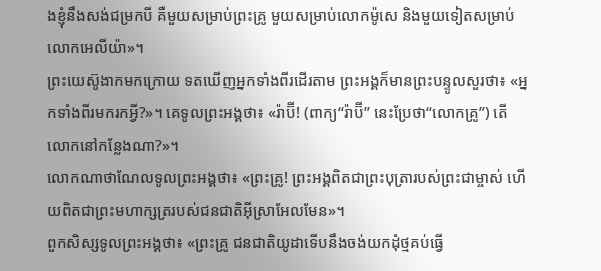ងខ្ញុំនឹងសង់ជម្រកបី គឺមួយសម្រាប់ព្រះគ្រូ មួយសម្រាប់លោកម៉ូសេ និងមួយទៀតសម្រាប់លោកអេលីយ៉ា»។
ព្រះយេស៊ូងាកមកក្រោយ ទតឃើញអ្នកទាំងពីរដើរតាម ព្រះអង្គក៏មានព្រះបន្ទូលសួរថា៖ «អ្នកទាំងពីរមករកអ្វី?»។ គេទូលព្រះអង្គថា៖ «រ៉ាប៊ី! (ពាក្យ“រ៉ាប៊ី” នេះប្រែថា“លោកគ្រូ”) តើលោកនៅកន្លែងណា?»។
លោកណាថាណែលទូលព្រះអង្គថា៖ «ព្រះគ្រូ! ព្រះអង្គពិតជាព្រះបុត្រារបស់ព្រះជាម្ចាស់ ហើយពិតជាព្រះមហាក្សត្ររបស់ជនជាតិអ៊ីស្រាអែលមែន»។
ពួកសិស្សទូលព្រះអង្គថា៖ «ព្រះគ្រូ ជនជាតិយូដាទើបនឹងចង់យកដុំថ្មគប់ធ្វើ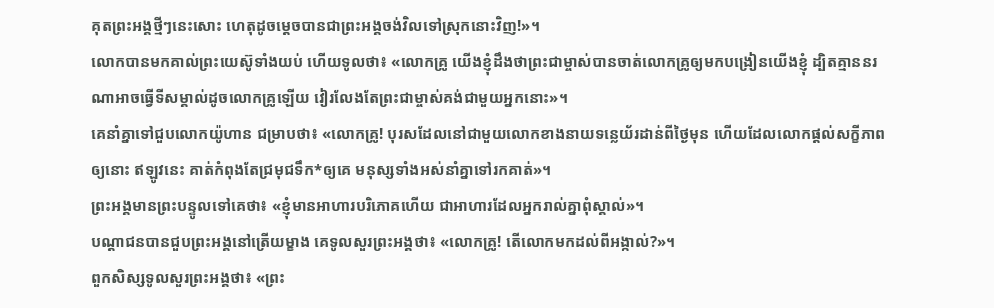គុតព្រះអង្គថ្មីៗនេះសោះ ហេតុដូចម្ដេចបានជាព្រះអង្គចង់វិលទៅស្រុកនោះវិញ!»។
លោកបានមកគាល់ព្រះយេស៊ូទាំងយប់ ហើយទូលថា៖ «លោកគ្រូ យើងខ្ញុំដឹងថាព្រះជាម្ចាស់បានចាត់លោកគ្រូឲ្យមកបង្រៀនយើងខ្ញុំ ដ្បិតគ្មាននរណាអាចធ្វើទីសម្គាល់ដូចលោកគ្រូឡើយ វៀរលែងតែព្រះជាម្ចាស់គង់ជាមួយអ្នកនោះ»។
គេនាំគ្នាទៅជួបលោកយ៉ូហាន ជម្រាបថា៖ «លោកគ្រូ! បុរសដែលនៅជាមួយលោកខាងនាយទន្លេយ័រដាន់ពីថ្ងៃមុន ហើយដែលលោកផ្ដល់សក្ខីភាពឲ្យនោះ ឥឡូវនេះ គាត់កំពុងតែជ្រមុជទឹក*ឲ្យគេ មនុស្សទាំងអស់នាំគ្នាទៅរកគាត់»។
ព្រះអង្គមានព្រះបន្ទូលទៅគេថា៖ «ខ្ញុំមានអាហារបរិភោគហើយ ជាអាហារដែលអ្នករាល់គ្នាពុំស្គាល់»។
បណ្ដាជនបានជួបព្រះអង្គនៅត្រើយម្ខាង គេទូលសួរព្រះអង្គថា៖ «លោកគ្រូ! តើលោកមកដល់ពីអង្កាល់?»។
ពួកសិស្សទូលសួរព្រះអង្គថា៖ «ព្រះ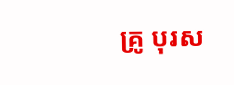គ្រូ បុរស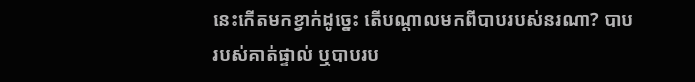នេះកើតមកខ្វាក់ដូច្នេះ តើបណ្ដាលមកពីបាបរបស់នរណា? បាបរបស់គាត់ផ្ទាល់ ឬបាបរប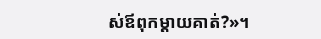ស់ឪពុកម្ដាយគាត់?»។